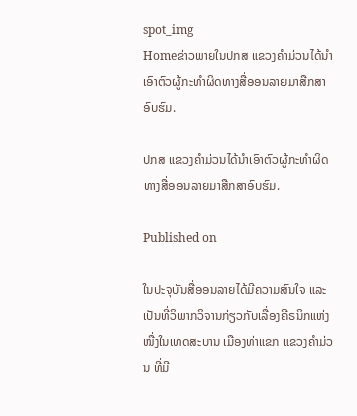spot_img
Homeຂ່າວພາຍໃນປກສ ແຂວງຄຳມ່ວນໄດ້ນຳເອົາຕົວຜູ້ກະທຳຜິດທາງສື່ອອນລາຍມາສືກສາອົບຮົມ.

ປກສ ແຂວງຄຳມ່ວນໄດ້ນຳເອົາຕົວຜູ້ກະທຳຜິດທາງສື່ອອນລາຍມາສືກສາອົບຮົມ.

Published on

ໃນປະຈຸບັນສື່ອອນລາຍໄດ້ມີຄວາມສົນໃຈ ແລະ ເປັນທີ່ວິພາກວິຈານກ່ຽວກັບເລື່ອງຄີຣນິກແຫ່ງໜື່ງໃນເທດສະບານ ເມືອງທ່າແຂກ ແຂວງຄຳມ່ວນ ທີ່ມີ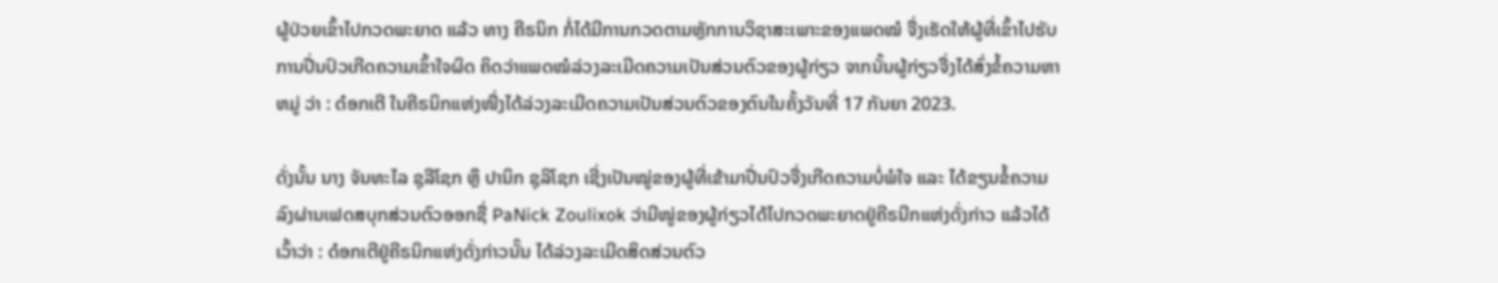ຜູ້ປ່ວຍເຂົ້າໄປກວດພະຍາດ ແລ້ວ ທາງ ຄີຣນິກ ກໍ່ໄດ້ມີການກວດຕາມຫຼັກການວິຊາສະເພາະຂອງແພດໝໍ ຈື່ງເຮັດໃຫ້ຜູ້ທີ່ເຂົ້າໄປຮັບການປີ່ນປົວເກີດຄວາມເຂົ້າໃຈຜິດ ຄິດວ່າແພດໝໍລ່ວງລະເມີດຄວາມເປັນສ່ວນຕົວຂອງຜູ້ກ່ຽວ ຈາກນັ້ນຜູ້ກ່ຽວຈື່ງໄດ້ສົ່ງຂໍ້ຄວາມຫາຫມູ່ ວ່າ : ດ໋ອກເຕີ ໃນຄີຣນິກແຫ່ງໜື່ງໄດ້ລ່ວງລະເມີດຄວາມເປັນສ່ວນຕົວຂອງຕົນໃນຄັ້ງວັນທີ່ 17 ກັນຍາ 2023.

ດັ່ງນັ້ນ ນາງ ຈັນທະໄລ ຊຸລີໂຊກ ຫຼຶ ປານິກ ຊຸລິໂຊກ ເຊີ່ງເປັນໝູ່ຂອງຜູ້ທີ່ເຂ້າມາປີ່ນປົວຈື່ງເກີດຄວາມບໍ່ພໍໃຈ ແລະ ໄດ້ຂຽນຂໍ້ຄວາມລົງຜ່ານເຟດສບຸກສ່ວນຕົວອອກຊື່ PaNick Zoulixok ວ່າມີໜູ່ຂອງຜູ້ກ່ຽວໄດ້ໄປກວດພະຍາດຢູ່ຄີຣນີກແຫ່ງດັ່ງກ່າວ ແລ້ວໄດ້ເວົ້າວ່າ : ດ໋ອກເຕີຢູ່ຄີຣນິກແຫ່ງດັ່ງກ່າວນັ໊ນ ໄດ້ລ່ວງລະເມີດສິດສ່ວນຕົວ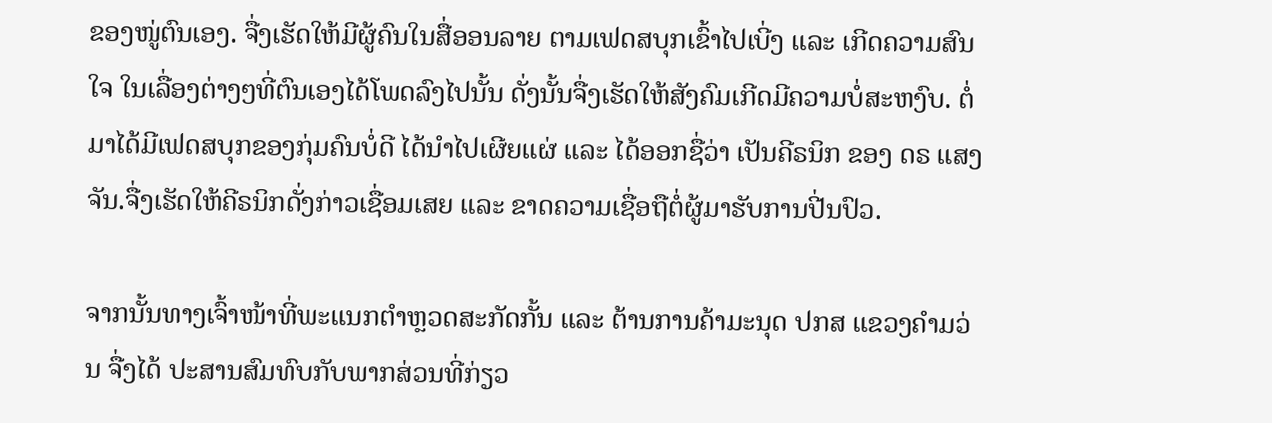ຂອງໜູ່ຕົນເອງ. ຈື່ງເຮັດໃຫ້ມີຜູ້ຄົນໃນສື່ອອນລາຍ ຕາມເຟດສບຸກເຂົ້າໄປເບີ່ງ ແລະ ເກີດຄວາມສົນໃຈ ໃນເລື່ອງຕ່າງໆທີ່ຕົນເອງໄດ້ໂພດລົງໄປນັ້ນ ດັ່ງນັ້ນຈື່ງເຮັດໃຫ້ສັງຄົມເກີດມີຄວາມບໍ່ສະຫງົບ. ຕໍ່ມາໄດ້ມີເຟດສບຸກຂອງກຸ່ມຄົນບໍ່ດີ ໄດ້ນຳໄປເຜີຍແຜ່ ແລະ ໄດ້ອອກຊື່ວ່າ ເປັນຄີຣນິກ ຂອງ ດຣ ແສງຈັນ.ຈື່ງເຮັດໃຫ້ຄີຣນິກດັ່ງກ່າວເຊື່ອມເສຍ ແລະ ຂາດຄວາມເຊື່ອຖືຕໍ່ຜູ້ມາຮັບການປີ່ນປົວ.

ຈາກນັ້ນທາງເຈົ້າໜ້າທີ່ພະແນກຕຳຫຼວດສະກັດກັ້ນ ແລະ ຕ້ານການຄ້າມະນຸດ ປກສ ແຂວງຄຳມວ່ນ ຈື່ງໄດ້ ປະສານສົມທົບກັບພາກສ່ວນທີ່ກ່ຽວ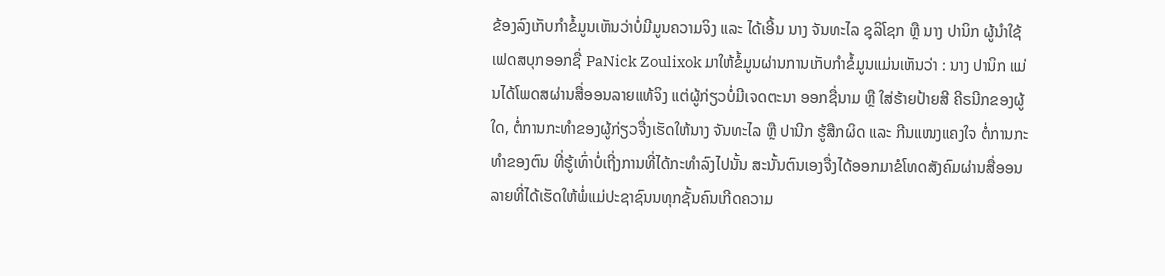ຂ້ອງລົງເກັບກຳຂໍ້ມູນເຫັນວ່າບໍ່ມີມູນຄວາມຈິງ ແລະ ໄດ້ເອີ້ນ ນາງ ຈັນທະໄລ ຊຸລິໂຊກ ຫຼື ນາງ ປານິກ ຜູ້ນຳໃຊ້ເຟດສບຸກອອກຊື່ PaNick Zoulixok ມາໃຫ້ຂໍ້ມູນຜ່ານການເກັບກຳຂໍ້ມູນແມ່ນເຫັນວ່າ : ນາງ ປານິກ ແມ່ນໄດ້ໂພດສຜ່ານສື່ອອນລາຍແທ້ຈິງ ແຕ່ຜູ້ກ່ຽວບໍ່ມີເຈດຕະນາ ອອກຊື່ນາມ ຫຼື ໃສ່ຮ້າຍປ້າຍສີ ຄີຣນີກຂອງຜູ້ໃດ, ຕໍ່ການກະທຳຂອງຜູ້ກ່ຽວຈື່ງເຮັດໃຫ້ນາງ ຈັນທະໄລ ຫຼື ປານີກ ຮູ້ສືກຜິດ ແລະ ກີນແໜງແຄງໃຈ ຕໍ່ການກະທຳຂອງຕົນ ທີ່ຮູ້ເທົ່າບໍ່ເຖີ່ງການທີ່ໄດ້ກະທຳລົງໄປນັ້ນ ສະນັ້ນຕົນເອງຈື່ງໄດ້ອອກມາຂໍໂທດສັງຄົມຜ່ານສື່ອອນລາຍທີ່ໄດ້ເຮັດໃຫ້ພໍ່ແມ່ປະຊາຊົນນທຸກຊັ້ນຄົນເກີດຄວາມ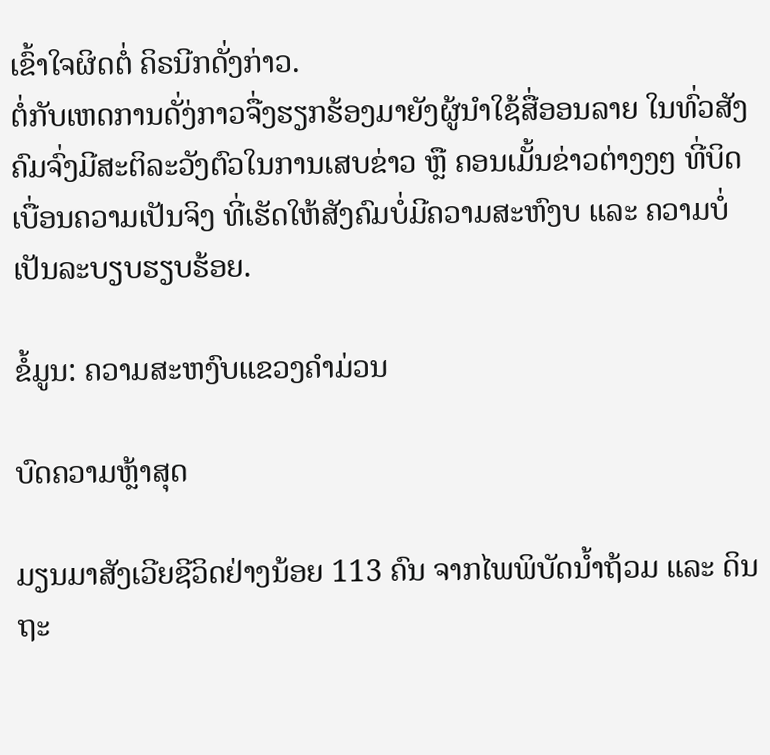ເຂົ້າໃຈຜິດຕໍ່ ຄິຣນີກດັ່ງກ່າວ.
ຕໍ່ກັບເຫດການດັ່ງ່ກາວຈື່ງຮຽກຮ້ອງມາຍັງຜູ້ນຳໃຊ້ສື່ອອນລາຍ ໃນທົ່ວສັງຄົມຈົ່ງມີສະຕິລະວັງຕົວໃນການເສບຂ່າວ ຫຼື ຄອນເມັ້ນຂ່າວຕ່າງງໆ ທີ່ບິດເບື່ອນຄວາມເປັນຈິງ ທີ່ເຮັດໃຫ້ສັງຄົມບໍ່ມີຄວາມສະຫົງບ ແລະ ຄວາມບໍ່ເປັນລະບຽບຮຽບຮ້ອຍ.

ຂໍ້ມູນ: ຄວາມສະຫງົບແຂວງຄຳມ່ວນ

ບົດຄວາມຫຼ້າສຸດ

ມຽນມາສັງເວີຍຊີວິດຢ່າງນ້ອຍ 113 ຄົນ ຈາກໄພພິບັດນ້ຳຖ້ວມ ແລະ ດິນຖະ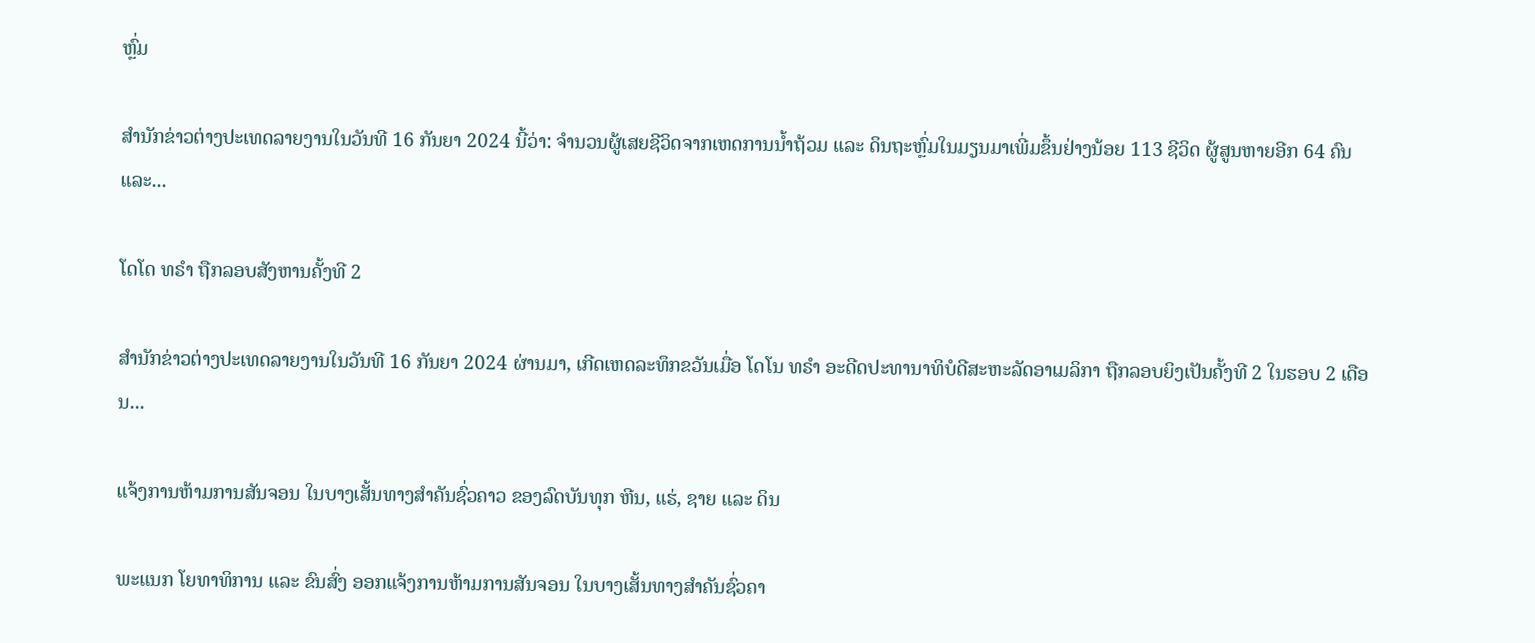ຫຼົ່ມ

ສຳນັກຂ່າວຕ່າງປະເທດລາຍງານໃນວັນທີ 16 ກັນຍາ 2024 ນີ້ວ່າ: ຈຳນວນຜູ້ເສຍຊີວິດຈາກເຫດການນ້ຳຖ້ວມ ແລະ ດິນຖະຫຼົ່ມໃນມຽນມາເພີ່ມຂຶ້ນຢ່າງນ້ອຍ 113 ຊີວິດ ຜູ້ສູນຫາຍອີກ 64 ຄົນ ແລະ...

ໂດໂດ ທຣຳ ຖືກລອບສັງຫານຄັ້ງທີ 2

ສຳນັກຂ່າວຕ່າງປະເທດລາຍງານໃນວັນທີ 16 ກັນຍາ 2024 ຜ່ານມາ, ເກີດເຫດລະທຶກຂວັນເມື່ອ ໂດໂນ ທຣຳ ອະດີດປະທານາທິບໍດີສະຫະລັດອາເມລິກາ ຖືກລອບຍິງເປັນຄັ້ງທີ 2 ໃນຮອບ 2 ເດືອນ...

ແຈ້ງການຫ້າມການສັນຈອນ ໃນບາງເສັ້ນທາງສໍາຄັນຊົ່ວຄາວ ຂອງລົດບັນທຸກ ຫີນ, ແຮ່, ຊາຍ ແລະ ດິນ

ພະແນກ ໂຍທາທິການ ແລະ ຂົນສົ່ງ ອອກແຈ້ງການຫ້າມການສັນຈອນ ໃນບາງເສັ້ນທາງສໍາຄັນຊົ່ວຄາ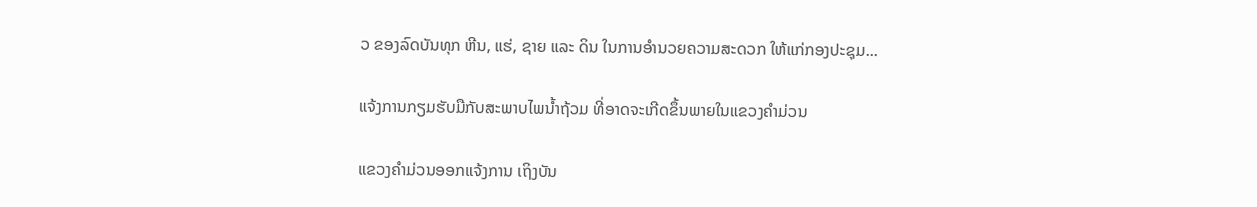ວ ຂອງລົດບັນທຸກ ຫີນ, ແຮ່, ຊາຍ ແລະ ດິນ ໃນການອໍານວຍຄວາມສະດວກ ໃຫ້ແກ່ກອງປະຊຸມ...

ແຈ້ງການກຽມຮັບມືກັບສະພາບໄພນໍ້າຖ້ວມ ທີ່ອາດຈະເກີດຂຶ້ນພາຍໃນແຂວງຄໍາມ່ວນ

ແຂວງຄຳມ່ວນອອກແຈ້ງການ ເຖິງບັນ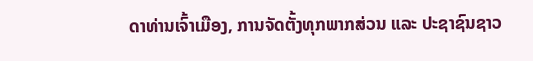ດາທ່ານເຈົ້າເມືອງ, ການຈັດຕັ້ງທຸກພາກສ່ວນ ແລະ ປະຊາຊົນຊາວ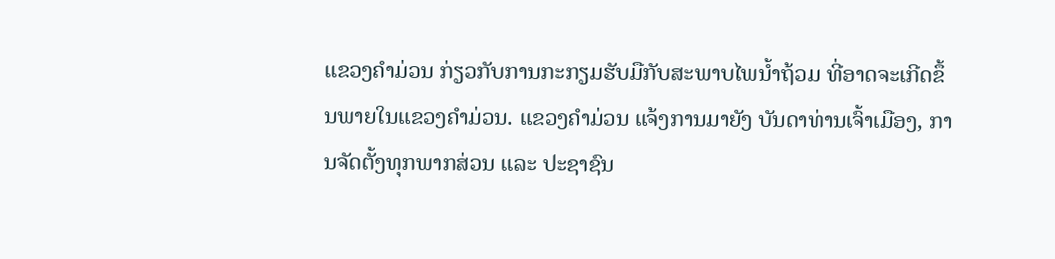ແຂວງຄໍາມ່ວນ ກ່ຽວກັບການກະກຽມຮັບມືກັບສະພາບໄພນໍ້າຖ້ວມ ທີ່ອາດຈະເກີດຂຶ້ນພາຍໃນແຂວງຄໍາມ່ວນ. ແຂວງຄໍາມ່ວນ ແຈ້ງການມາຍັງ ບັນດາທ່ານເຈົ້າເມືອງ, ການຈັດຕັ້ງທຸກພາກສ່ວນ ແລະ ປະຊາຊົນ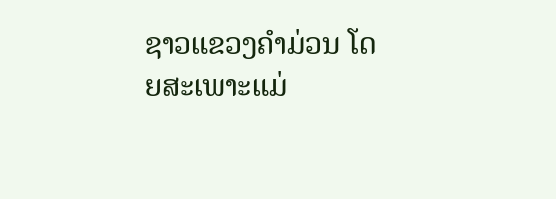ຊາວແຂວງຄໍາມ່ວນ ໂດຍສະເພາະແມ່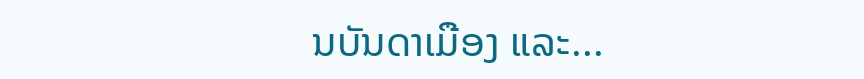ນບັນດາເມືອງ ແລະ...